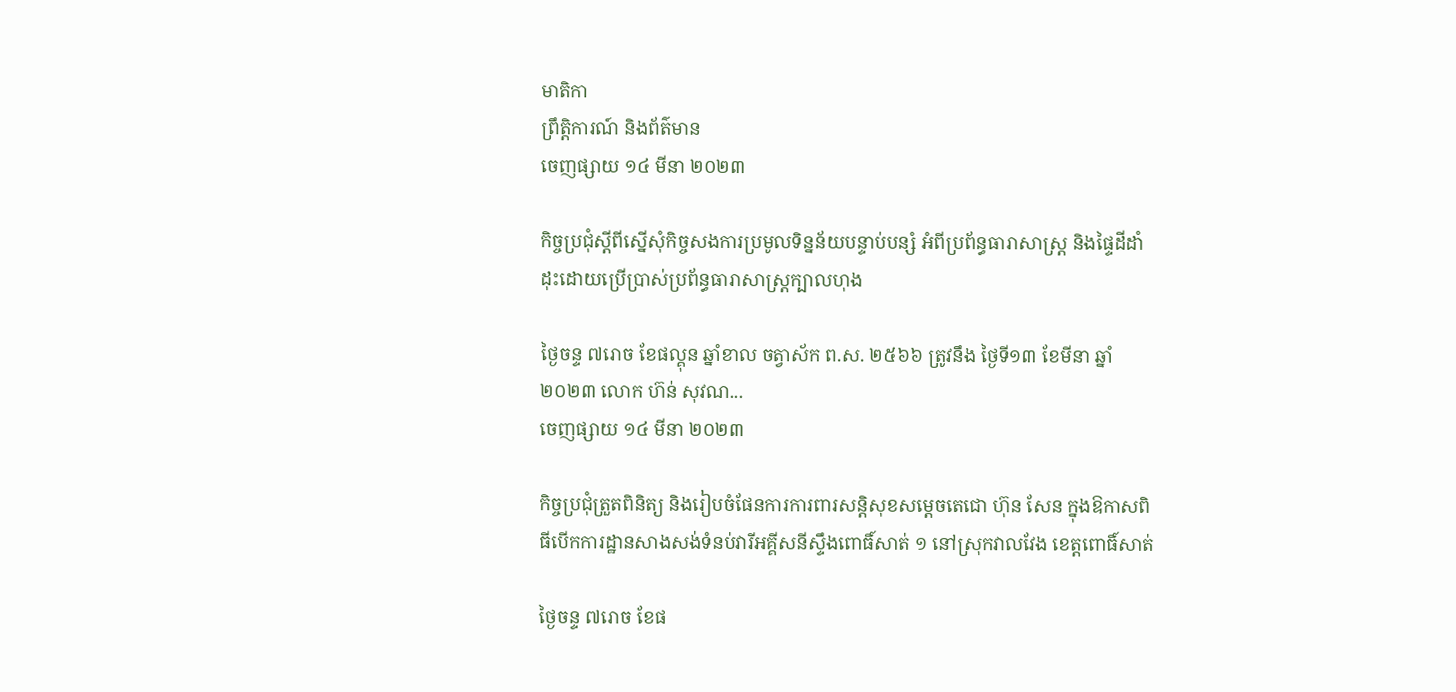មាតិកា
ព្រឹត្តិការណ៍ និងព័ត៌មាន
ចេញផ្សាយ ១៤ មីនា ២០២៣

កិច្ចប្រជុំស្តីពីស្នើសុំកិច្ចសងការប្រមូលទិន្នន័យបន្ទាប់បន្សំ អំពីប្រព័ន្ធធារាសាស្រ្ត និងផ្ទៃដីដាំដុះដោយប្រើប្រាស់ប្រព័ន្ធធារាសាស្ត្រក្បាលហុង

ថ្ងៃចន្ទ ៧រោច ខែផល្គុន ឆ្នាំខាល ចត្វាស័ក ព.ស. ២៥៦៦ ត្រូវនឹង ថ្ងៃទី១៣ ខែមីនា ឆ្នាំ២០២៣ លោក ហ៊ន់ សុវណ...
ចេញផ្សាយ ១៤ មីនា ២០២៣

កិច្ចប្រជុំត្រួតពិនិត្យ និងរៀបចំផែនការការពារសន្តិសុខសម្តេចតេជោ ហ៊ុន សែន ក្នុងឱកាសពិធីបើកការដ្ឋានសាងសង់ទំនប់វារីអគ្គីសនីស្ទឹងពោធិ៍សាត់ ១ នៅស្រុកវាលវែង ខេត្តពោធិ៍សាត់

ថ្ងៃចន្ទ ៧រោច ខែផ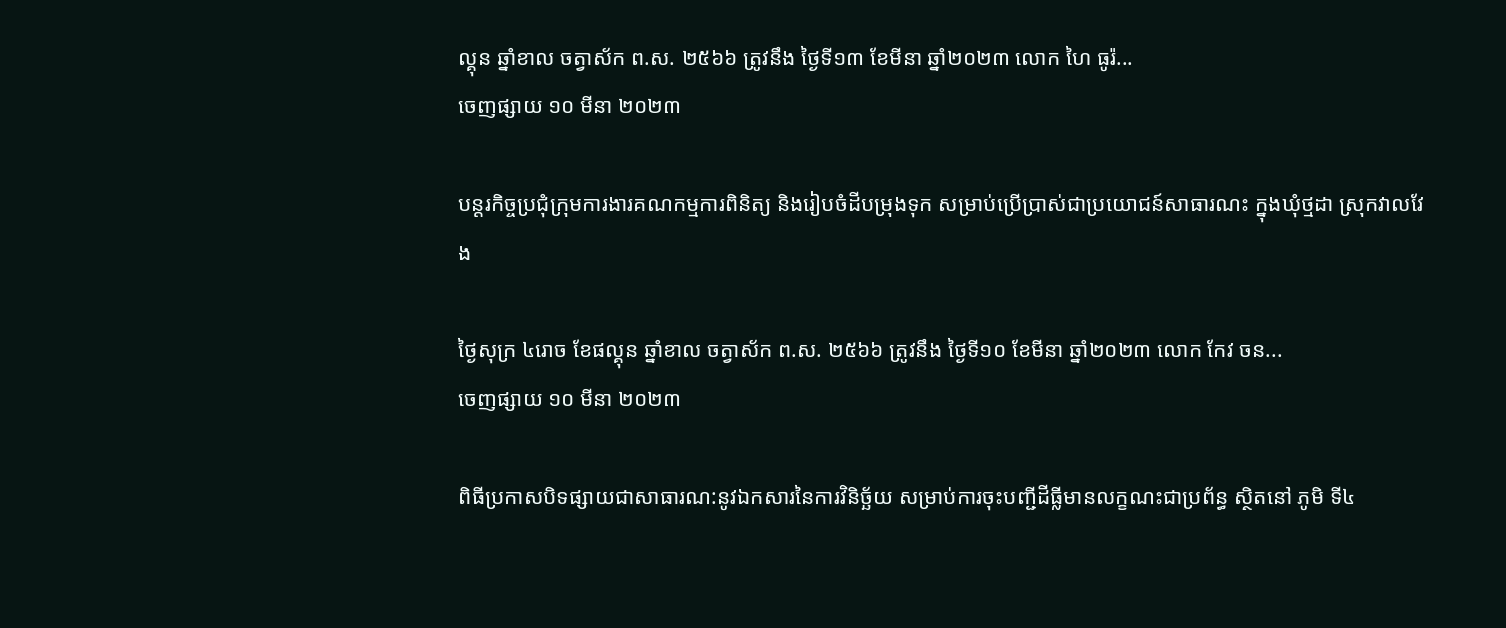ល្គុន ឆ្នាំខាល ចត្វាស័ក ព.ស. ២៥៦៦ ត្រូវនឹង ថ្ងៃទី១៣ ខែមីនា ឆ្នាំ២០២៣ លោក ហៃ ធូរ៉...
ចេញផ្សាយ ១០ មីនា ២០២៣

បន្តរកិច្ចប្រជុំក្រុមការងារគណកម្មការពិនិត្យ និងរៀបចំដីបម្រុងទុក សម្រាប់ប្រើប្រាស់ជាប្រយោជន៍សាធារណះ ក្នុងឃុំថ្មដា ស្រុកវាលវែង

ថ្ងៃសុក្រ ៤រោច ខែផល្គុន ឆ្នាំខាល ចត្វាស័ក ព.ស. ២៥៦៦ ត្រូវនឹង ថ្ងៃទី១០ ខែមីនា ឆ្នាំ២០២៣ លោក កែវ ចន...
ចេញផ្សាយ ១០ មីនា ២០២៣

ពិធីប្រកាសបិទផ្សាយជាសាធារណ:នូវឯកសារនៃការវិនិច្ឆ័យ សម្រាប់ការចុះបញ្ជីដីធ្លីមានលក្ខណះជាប្រព័ន្ធ ស្ថិតនៅ ភូមិ ទី៤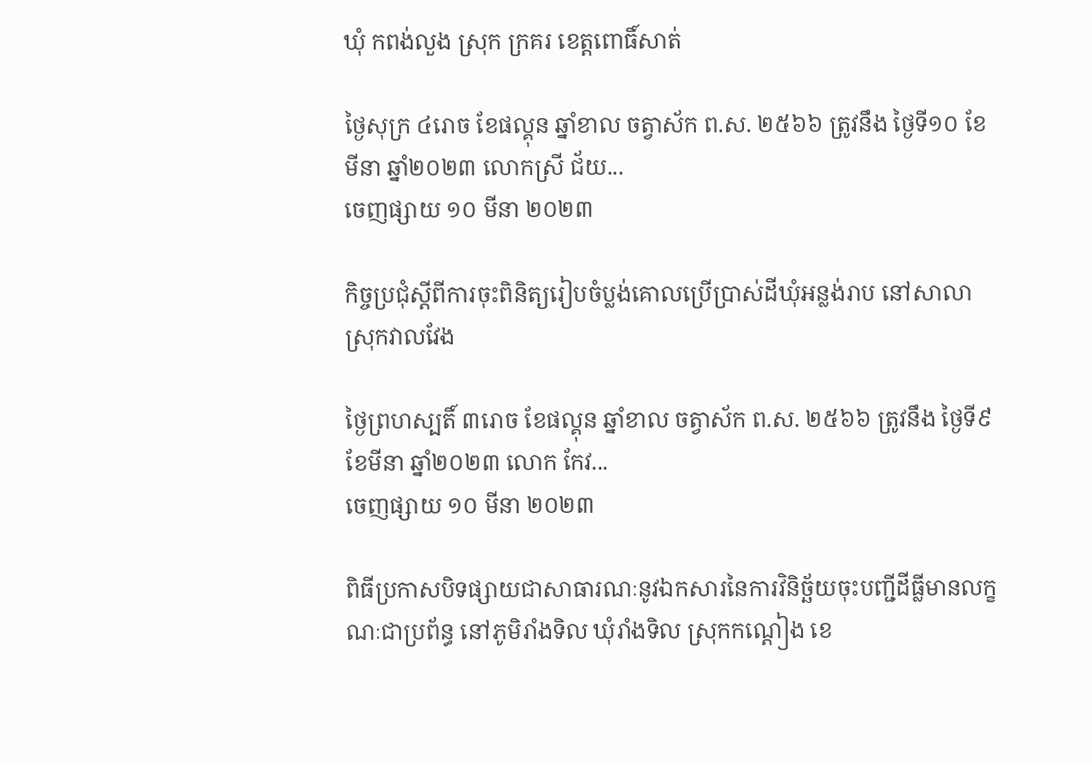ឃុំ កពង់លួង ស្រុក ក្រគរ ខេត្តពោធិ៍សាត់

ថ្ងៃសុក្រ ៤រោច ខែផល្គុន ឆ្នាំខាល ចត្វាស័ក ព.ស. ២៥៦៦ ត្រូវនឹង ថ្ងៃទី១០ ខែមីនា ឆ្នាំ២០២៣ លោកស្រី ជ័យ...
ចេញផ្សាយ ១០ មីនា ២០២៣

កិច្ចប្រជុំស្តីពីការចុះពិនិត្យរៀបចំប្លង់គោលប្រើប្រាស់ដីឃុំអន្លង់រាប នៅសាលាស្រុកវាលវែង

ថ្ងៃព្រហស្បតិ៍ ៣រោច ខែផល្គុន ឆ្នាំខាល ចត្វាស័ក ព.ស. ២៥៦៦ ត្រូវនឹង ថ្ងៃទី៩ ខែមីនា ឆ្នាំ២០២៣ លោក កែវ...
ចេញផ្សាយ ១០ មីនា ២០២៣

ពិធីប្រកាសបិទផ្សាយជាសាធារណៈនូវឯកសារនៃការវិនិច្ឆ័យចុះបញ្ជីដីធ្លីមានលក្ខណៈជាប្រព័ន្ធ នៅភូមិរាំងទិល ឃុំរាំងទិល ស្រុកកណ្ដៀង ខេ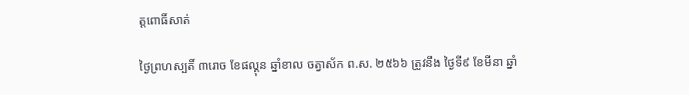ត្តពោធិ៍សាត់

ថ្ងៃព្រហស្បតិ៍ ៣រោច ខែផល្គុន ឆ្នាំខាល ចត្វាស័ក ព.ស. ២៥៦៦ ត្រូវនឹង ថ្ងៃទី៩ ខែមីនា ឆ្នាំ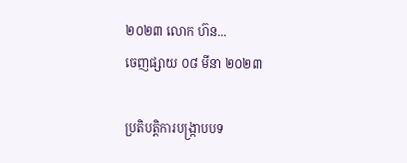២០២៣ លោក ហ៊ន...
ចេញផ្សាយ ០៨ មីនា ២០២៣

ប្រតិបត្តិការបង្ក្រាបបទ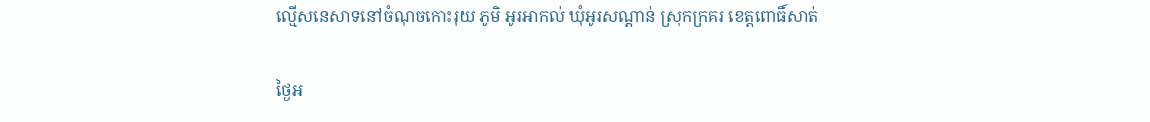ល្មើសនេសាទនៅចំណុចកោះរុយ ភូមិ អូរអាកល់ ឃុំអូរសណ្តាន់ ស្រុកក្រគរ ខេត្តពោធិ៍សាត់

ថ្ងៃអ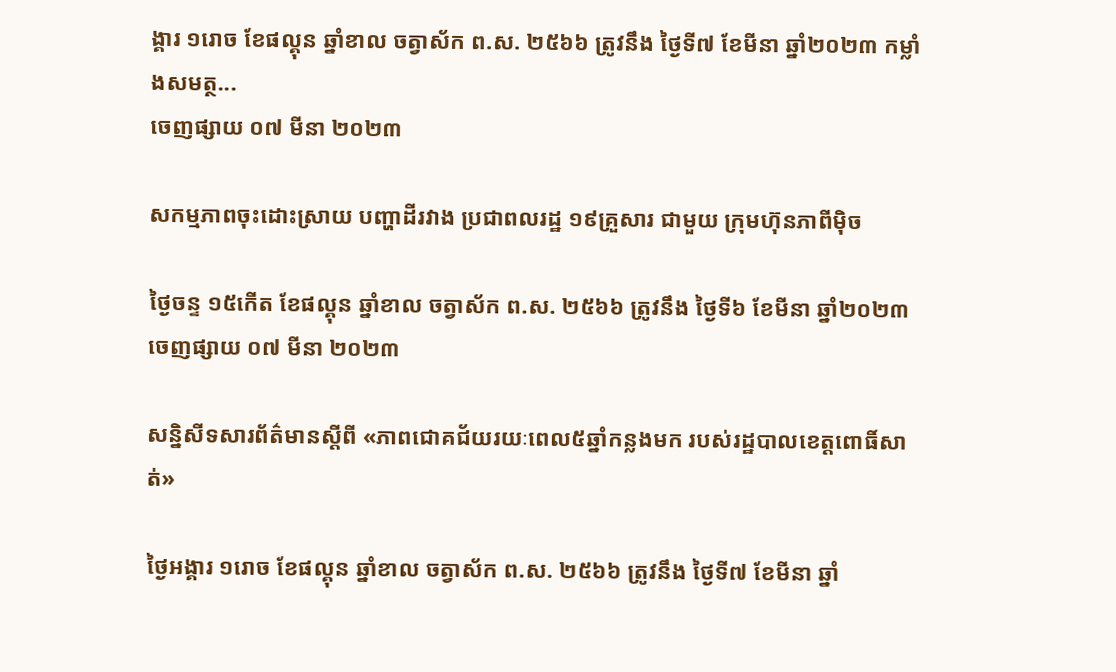ង្គារ ១រោច ខែផល្គុន ឆ្នាំខាល ចត្វាស័ក ព.ស. ២៥៦៦ ត្រូវនឹង ថ្ងៃទី៧ ខែមីនា ឆ្នាំ២០២៣ កម្លាំងសមត្ថ...
ចេញផ្សាយ ០៧ មីនា ២០២៣

សកម្មភាពចុះដោះស្រាយ បញ្ហាដីរវាង ប្រជាពលរដ្ឋ ១៩គ្រួសារ ជាមួយ ក្រុមហ៊ុនភាពីម៉ិច

ថ្ងៃចន្ទ ១៥កើត ខែផល្គុន ឆ្នាំខាល ចត្វាស័ក ព.ស. ២៥៦៦ ត្រូវនឹង ថ្ងៃទី៦ ខែមីនា ឆ្នាំ២០២៣
ចេញផ្សាយ ០៧ មីនា ២០២៣

សន្និសីទសារព័ត៌មានស្ដីពី «ភាពជោគជ័យរយៈពេល៥ឆ្នាំកន្លងមក របស់រដ្ឋបាលខេត្តពោធិ៍សាត់»

ថ្ងៃអង្គារ ១រោច ខែផល្គុន ឆ្នាំខាល ចត្វាស័ក ព.ស. ២៥៦៦ ត្រូវនឹង ថ្ងៃទី៧ ខែមីនា ឆ្នាំ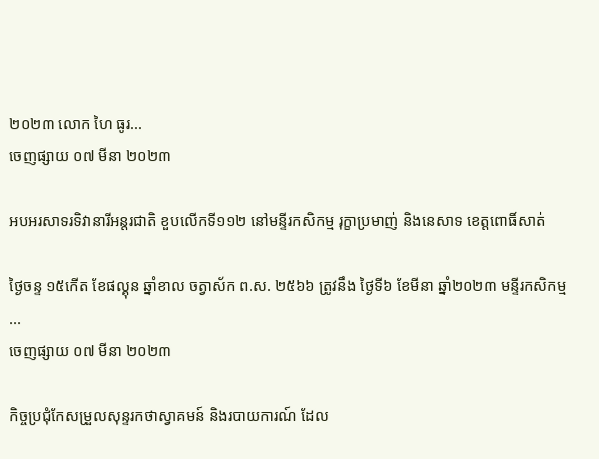២០២៣ លោក ហៃ ធូរ...
ចេញផ្សាយ ០៧ មីនា ២០២៣

អបអរសាទរទិវានារីអន្តរជាតិ ខួបលើកទី១១២ នៅមន្ទីរកសិកម្ម រុក្ខាប្រមាញ់ និងនេសាទ ខេត្តពោធិ៍សាត់

ថ្ងៃចន្ទ ១៥កើត ខែផល្គុន ឆ្នាំខាល ចត្វាស័ក ព.ស. ២៥៦៦ ត្រូវនឹង ថ្ងៃទី៦ ខែមីនា ឆ្នាំ២០២៣ មន្ទីរកសិកម្ម ...
ចេញផ្សាយ ០៧ មីនា ២០២៣

កិច្ចប្រជុំកែសម្រួលសុន្ទរកថាស្វាគមន៍ និងរបាយការណ៍ ដែល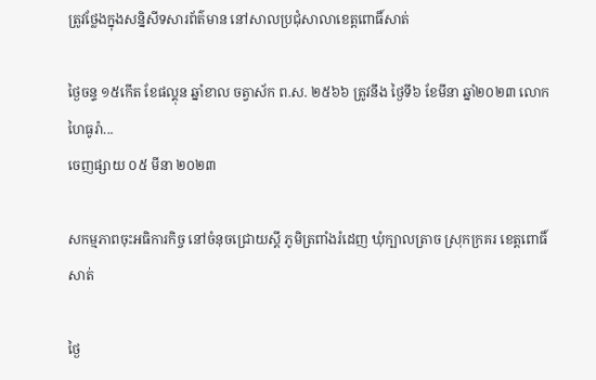ត្រូវថ្លែងក្នុងសន្និសីទសារព័ត៌មាន នៅសាលប្រជុំសាលាខេត្តពោធិ៍សាត់

ថ្ងៃចន្ទ ១៥កើត ខែផល្គុន ឆ្នាំខាល ចត្វាស័ក ព.ស. ២៥៦៦ ត្រូវនឹង ថ្ងៃទី៦ ខែមីនា ឆ្នាំ២០២៣ លោក ហៃធូរ៉ា...
ចេញផ្សាយ ០៥ មីនា ២០២៣

សកម្មភាពចុះអធិការកិច្ច នៅចំនុចជ្រោយស្ដី ភូមិត្រពាំងរំដេញ ឃុំក្បាលត្រាច ស្រុកក្រគរ ខេត្ដពោធិ៍សាត់

ថ្ងៃ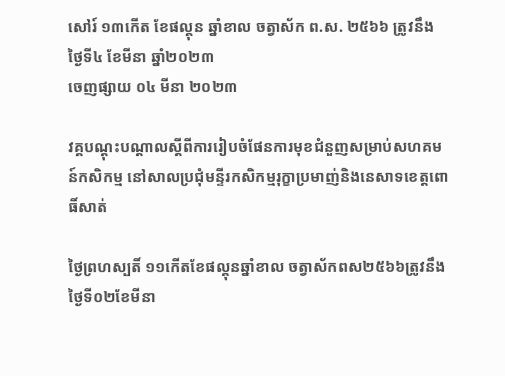សៅរ៍ ១៣កើត ខែផល្គុន ឆ្នាំខាល ចត្វាស័ក ព.ស. ២៥៦៦ ត្រូវនឹង ថ្ងៃទី៤ ខែមីនា ឆ្នាំ២០២៣
ចេញផ្សាយ ០៤ មីនា ២០២៣

វគ្គបណ្តុះបណ្តាលស្តីពីការរៀបចំផែនការមុខជំនួញសម្រាប់សហគមន៍កសិកម្ម នៅសាលប្រជុំមន្ទីរកសិកម្មរុក្ខាប្រមាញ់និងនេសាទខេត្តពោធិ៍សាត់

ថ្ងៃព្រហស្បតិ៍ ១១កើតខែផល្គុនឆ្នាំខាល ចត្វាស័កពស២៥៦៦ត្រូវនឹងថ្ងៃទី០២ខែមីនា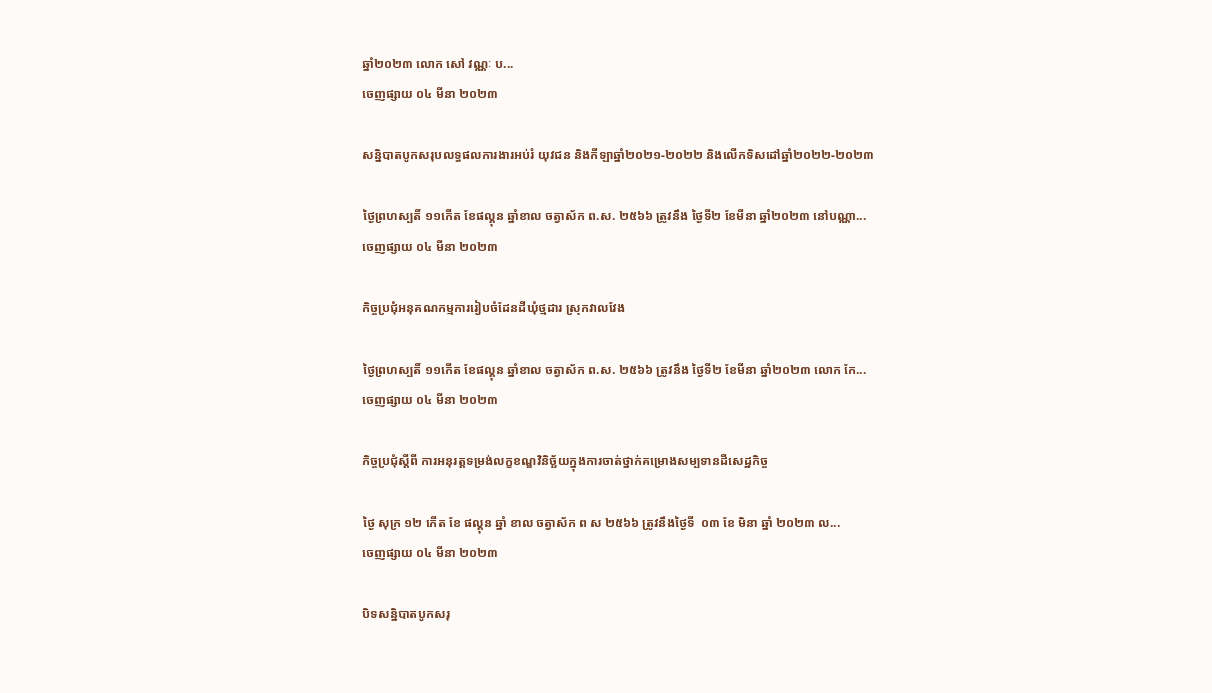ឆ្នាំ២០២៣ លោក សៅ វណ្ណៈ ប...
ចេញផ្សាយ ០៤ មីនា ២០២៣

សន្និបាតបូកសរុបលទ្ធផលការងារអប់រំ យុវជន និងកីឡាឆ្នាំ២០២១-២០២២ និងលើកទិសដៅឆ្នាំ២០២២-២០២៣

ថ្ងៃព្រហស្បតិ៍ ១១កើត ខែផល្គុន ឆ្នាំខាល ចត្វាស័ក ព.ស. ២៥៦៦ ត្រូវនឹង ថ្ងៃទី២ ខែមីនា ឆ្នាំ២០២៣ នៅបណ្ណា...
ចេញផ្សាយ ០៤ មីនា ២០២៣

កិច្ចប្រជុំអនុគណកម្មការរៀបចំដែនដីឃុំថ្មដារ ស្រុកវាលវែង

ថ្ងៃព្រហស្បតិ៍ ១១កើត ខែផល្គុន ឆ្នាំខាល ចត្វាស័ក ព.ស. ២៥៦៦ ត្រូវនឹង ថ្ងៃទី២ ខែមីនា ឆ្នាំ២០២៣ លោក កែ...
ចេញផ្សាយ ០៤ មីនា ២០២៣

កិច្ចប្រជុំស្តីពី ការអនុរត្តទម្រង់លក្ខខណ្ឌវិនិច្ឆ័យក្នុងការចាត់ថ្នាក់គម្រោងសម្បទានដីសេដ្ឋកិច្ច

ថ្ងៃ សុក្រ ១២ កើត ខែ ផល្គុន ឆ្នាំ ខាល ចត្វាស័ក ព ស ២៥៦៦ ត្រូវនឹងថ្ងៃទី  ០៣ ខែ មិនា ឆ្នាំ ២០២៣ ល...
ចេញផ្សាយ ០៤ មីនា ២០២៣

បិទសន្និបាតបូកសរុ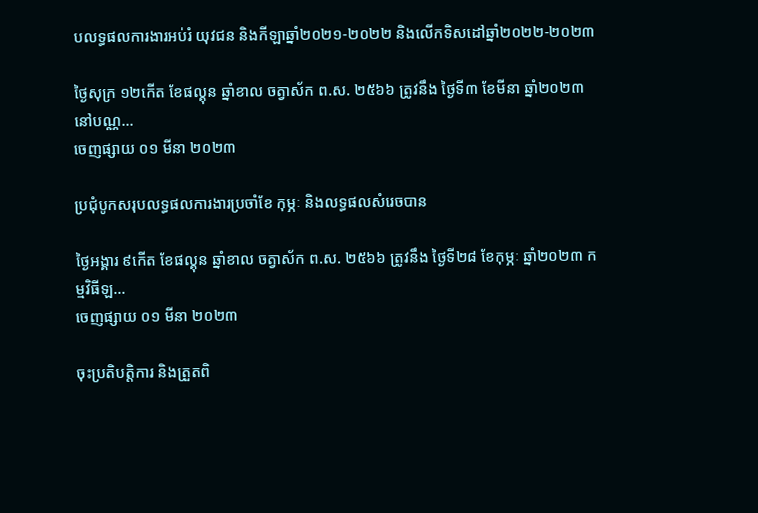បលទ្ធផលការងារអប់រំ យុវជន និងកីឡាឆ្នាំ២០២១-២០២២ និងលើកទិសដៅឆ្នាំ២០២២-២០២៣

ថ្ងៃសុក្រ ១២កើត ខែផល្គុន ឆ្នាំខាល ចត្វាស័ក ព.ស. ២៥៦៦ ត្រូវនឹង ថ្ងៃទី៣ ខែមីនា ឆ្នាំ២០២៣  នៅបណ្ណ...
ចេញផ្សាយ ០១ មីនា ២០២៣

ប្រជុំបូកសរុបលទ្ធផលការងារប្រចាំខែ កុម្ភៈ និងលទ្ធផលសំរេចបាន

ថ្ងៃអង្គារ ៩កើត ខែផល្គុន ឆ្នាំខាល ចត្វាស័ក ព.ស. ២៥៦៦ ត្រូវនឹង ថ្ងៃទី២៨ ខែកុម្ភៈ ឆ្នាំ២០២៣ កម្មវិធីឡ...
ចេញផ្សាយ ០១ មីនា ២០២៣

ចុះប្រតិបត្តិការ និងត្រួតពិ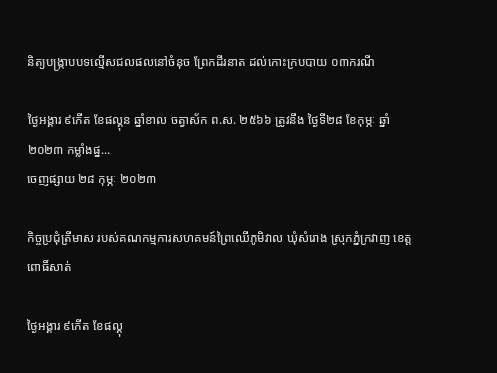និត្យបង្រ្កាបបទល្មើសជលផលនៅចំនុច ព្រែកដីរនាត ដល់កោះក្របបាយ ០៣ករណី

ថ្ងៃអង្គារ ៩កើត ខែផល្គុន ឆ្នាំខាល ចត្វាស័ក ព.ស. ២៥៦៦ ត្រូវនឹង ថ្ងៃទី២៨ ខែកុម្ភៈ ឆ្នាំ២០២៣ កម្លាំងផ្ន...
ចេញផ្សាយ ២៨ កុម្ភៈ ២០២៣

កិច្ចប្រជុំត្រីមាស របស់គណកម្មការសហគមន៍ព្រៃឈើភូមិវាល ឃុំសំរោង ស្រុកភ្នំក្រវាញ ខេត្តពោធិ៍សាត់

ថ្ងៃអង្គារ ៩កើត ខែផល្គុ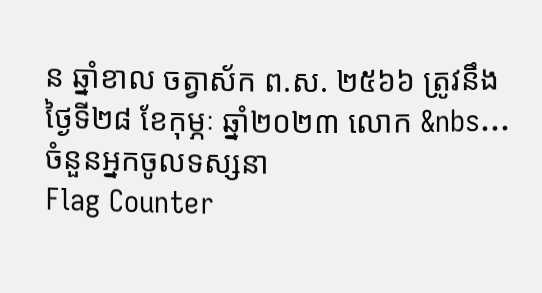ន ឆ្នាំខាល ចត្វាស័ក ព.ស. ២៥៦៦ ត្រូវនឹង ថ្ងៃទី២៨ ខែកុម្ភៈ ឆ្នាំ២០២៣ លោក &nbs...
ចំនួនអ្នកចូលទស្សនា
Flag Counter